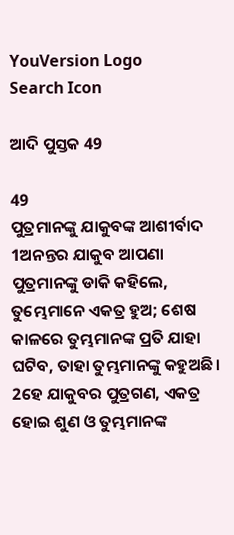YouVersion Logo
Search Icon

ଆଦି ପୁସ୍ତକ 49

49
ପୁତ୍ରମାନଙ୍କୁ ଯାକୁବଙ୍କ ଆଶୀର୍ବାଦ
1ଅନନ୍ତର ଯାକୁବ ଆପଣା ପୁତ୍ରମାନଙ୍କୁ ଡାକି କହିଲେ, ତୁମ୍ଭେମାନେ ଏକତ୍ର ହୁଅ; ଶେଷ କାଳରେ ତୁମ୍ଭମାନଙ୍କ ପ୍ରତି ଯାହା ଘଟିବ, ତାହା ତୁମ୍ଭମାନଙ୍କୁ କହୁଅଛି।
2ହେ ଯାକୁବର ପୁତ୍ରଗଣ, ଏକତ୍ର ହୋଇ ଶୁଣ ଓ ତୁମ୍ଭମାନଙ୍କ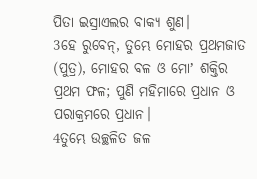ପିତା ଇସ୍ରାଏଲର ବାକ୍ୟ ଶୁଣ।
3ହେ ରୁବେନ୍, ତୁମ୍ଭେ ମୋହର ପ୍ରଥମଜାତ (ପୁତ୍ର), ମୋହର ବଳ ଓ ମୋʼ ଶକ୍ତିର ପ୍ରଥମ ଫଳ; ପୁଣି ମହିମାରେ ପ୍ରଧାନ ଓ ପରାକ୍ରମରେ ପ୍ରଧାନ।
4ତୁମ୍ଭେ ଉଚ୍ଛଳିତ ଜଳ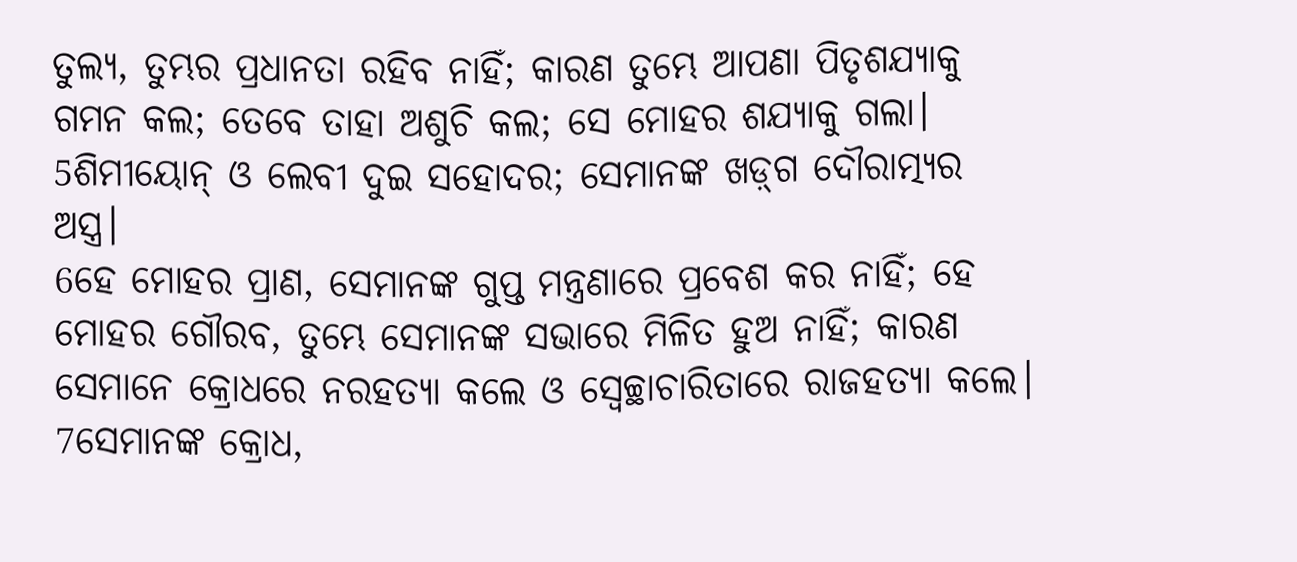ତୁଲ୍ୟ, ତୁମ୍ଭର ପ୍ରଧାନତା ରହିବ ନାହିଁ; କାରଣ ତୁମ୍ଭେ ଆପଣା ପିତୃଶଯ୍ୟାକୁ ଗମନ କଲ; ତେବେ ତାହା ଅଶୁଚି କଲ; ସେ ମୋହର ଶଯ୍ୟାକୁ ଗଲା।
5ଶିମୀୟୋନ୍ ଓ ଲେବୀ ଦୁଇ ସହୋଦର; ସେମାନଙ୍କ ଖଡ଼୍‍ଗ ଦୌରାତ୍ମ୍ୟର ଅସ୍ତ୍ର।
6ହେ ମୋହର ପ୍ରାଣ, ସେମାନଙ୍କ ଗୁପ୍ତ ମନ୍ତ୍ରଣାରେ ପ୍ରବେଶ କର ନାହିଁ; ହେ ମୋହର ଗୌରବ, ତୁମ୍ଭେ ସେମାନଙ୍କ ସଭାରେ ମିଳିତ ହୁଅ ନାହିଁ; କାରଣ ସେମାନେ କ୍ରୋଧରେ ନରହତ୍ୟା କଲେ ଓ ସ୍ଵେଚ୍ଛାଚାରିତାରେ ରାଜହତ୍ୟା କଲେ।
7ସେମାନଙ୍କ କ୍ରୋଧ,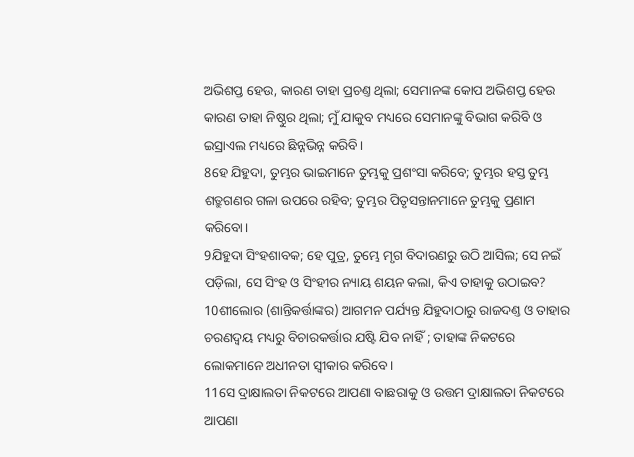ଅଭିଶପ୍ତ ହେଉ, କାରଣ ତାହା ପ୍ରଚଣ୍ତ ଥିଲା; ସେମାନଙ୍କ କୋପ ଅଭିଶପ୍ତ ହେଉ କାରଣ ତାହା ନିଷ୍ଠୁର ଥିଲା; ମୁଁ ଯାକୁବ ମଧ୍ୟରେ ସେମାନଙ୍କୁ ବିଭାଗ କରିବି ଓ ଇସ୍ରାଏଲ ମଧ୍ୟରେ ଛିନ୍ନଭିନ୍ନ କରିବି।
8ହେ ଯିହୁଦା, ତୁମ୍ଭର ଭାଇମାନେ ତୁମ୍ଭକୁ ପ୍ରଶଂସା କରିବେ; ତୁମ୍ଭର ହସ୍ତ ତୁମ୍ଭ ଶତ୍ରୁଗଣର ଗଳା ଉପରେ ରହିବ; ତୁମ୍ଭର ପିତୃସନ୍ତାନମାନେ ତୁମ୍ଭକୁ ପ୍ରଣାମ କରିବୋ।
9ଯିହୁଦା ସିଂହଶାବକ; ହେ ପୁତ୍ର, ତୁମ୍ଭେ ମୃଗ ବିଦାରଣରୁ ଉଠି ଆସିଲ; ସେ ନଇଁ ପଡ଼ିଲା, ସେ ସିଂହ ଓ ସିଂହୀର ନ୍ୟାୟ ଶୟନ କଲା, କିଏ ତାହାକୁ ଉଠାଇବ?
10ଶୀଲୋର (ଶାନ୍ତିକର୍ତ୍ତାଙ୍କର) ଆଗମନ ପର୍ଯ୍ୟନ୍ତ ଯିହୁଦାଠାରୁ ରାଜଦଣ୍ତ ଓ ତାହାର ଚରଣଦ୍ଵୟ ମଧ୍ୟରୁ ବିଚାରକର୍ତ୍ତାର ଯଷ୍ଟି ଯିବ ନାହିଁ ; ତାହାଙ୍କ ନିକଟରେ ଲୋକମାନେ ଅଧୀନତା ସ୍ଵୀକାର କରିବେ।
11ସେ ଦ୍ରାକ୍ଷାଲତା ନିକଟରେ ଆପଣା ବାଛରାକୁ ଓ ଉତ୍ତମ ଦ୍ରାକ୍ଷାଲତା ନିକଟରେ ଆପଣା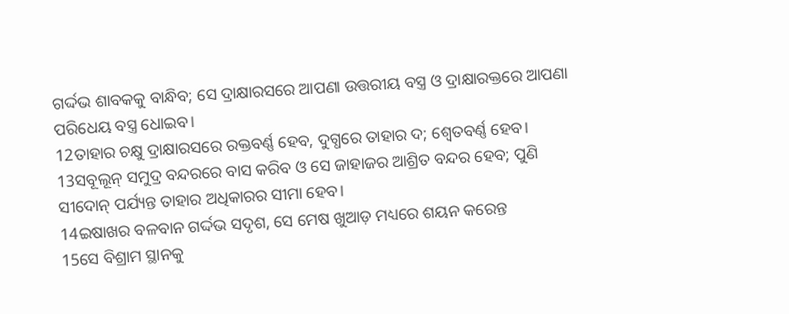ଗର୍ଦ୍ଦଭ ଶାବକକୁ ବାନ୍ଧିବ; ସେ ଦ୍ରାକ୍ଷାରସରେ ଆପଣା ଉତ୍ତରୀୟ ବସ୍ତ୍ର ଓ ଦ୍ରାକ୍ଷାରକ୍ତରେ ଆପଣା ପରିଧେୟ ବସ୍ତ୍ର ଧୋଇବ।
12ତାହାର ଚକ୍ଷୁ ଦ୍ରାକ୍ଷାରସରେ ରକ୍ତବର୍ଣ୍ଣ ହେବ, ଦୁଗ୍ଧରେ ତାହାର ଦ; ଶ୍ଵେତବର୍ଣ୍ଣ ହେବ।
13ସବୂଲୂନ୍ ସମୁଦ୍ର ବନ୍ଦରରେ ବାସ କରିବ ଓ ସେ ଜାହାଜର ଆଶ୍ରିତ ବନ୍ଦର ହେବ; ପୁଣି ସୀଦୋନ୍ ପର୍ଯ୍ୟନ୍ତ ତାହାର ଅଧିକାରର ସୀମା ହେବ।
14ଇଷାଖର ବଳବାନ ଗର୍ଦ୍ଦଭ ସଦୃଶ, ସେ ମେଷ ଖୁଆଡ଼ ମଧ୍ୟରେ ଶୟନ କରେନ୍ତ
15ସେ ବିଶ୍ରାମ ସ୍ଥାନକୁ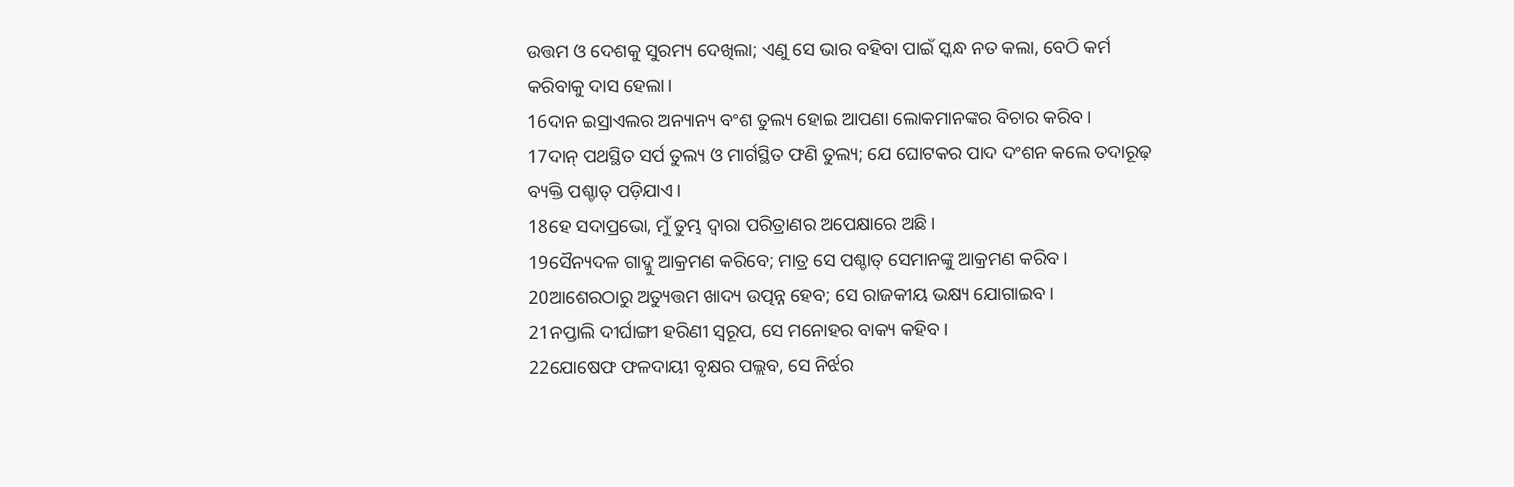ଉତ୍ତମ ଓ ଦେଶକୁ ସୁରମ୍ୟ ଦେଖିଲା; ଏଣୁ ସେ ଭାର ବହିବା ପାଇଁ ସ୍କନ୍ଧ ନତ କଲା, ବେଠି କର୍ମ କରିବାକୁ ଦାସ ହେଲା।
16ଦାନ ଇସ୍ରାଏଲର ଅନ୍ୟାନ୍ୟ ବଂଶ ତୁଲ୍ୟ ହୋଇ ଆପଣା ଲୋକମାନଙ୍କର ବିଚାର କରିବ।
17ଦାନ୍ ପଥସ୍ଥିତ ସର୍ପ ତୁଲ୍ୟ ଓ ମାର୍ଗସ୍ଥିତ ଫଣି ତୁଲ୍ୟ; ଯେ ଘୋଟକର ପାଦ ଦଂଶନ କଲେ ତଦାରୂଢ଼ ବ୍ୟକ୍ତି ପଶ୍ଚାତ୍ ପଡ଼ିଯାଏ।
18ହେ ସଦାପ୍ରଭୋ, ମୁଁ ତୁମ୍ଭ ଦ୍ଵାରା ପରିତ୍ରାଣର ଅପେକ୍ଷାରେ ଅଛି।
19ସୈନ୍ୟଦଳ ଗାଦ୍କୁ ଆକ୍ରମଣ କରିବେ; ମାତ୍ର ସେ ପଶ୍ଚାତ୍ ସେମାନଙ୍କୁ ଆକ୍ରମଣ କରିବ।
20ଆଶେରଠାରୁ ଅତ୍ୟୁତ୍ତମ ଖାଦ୍ୟ ଉତ୍ପନ୍ନ ହେବ; ସେ ରାଜକୀୟ ଭକ୍ଷ୍ୟ ଯୋଗାଇବ।
21ନପ୍ତାଲି ଦୀର୍ଘାଙ୍ଗୀ ହରିଣୀ ସ୍ଵରୂପ, ସେ ମନୋହର ବାକ୍ୟ କହିବ।
22ଯୋଷେଫ ଫଳଦାୟୀ ବୃକ୍ଷର ପଲ୍ଲବ, ସେ ନିର୍ଝର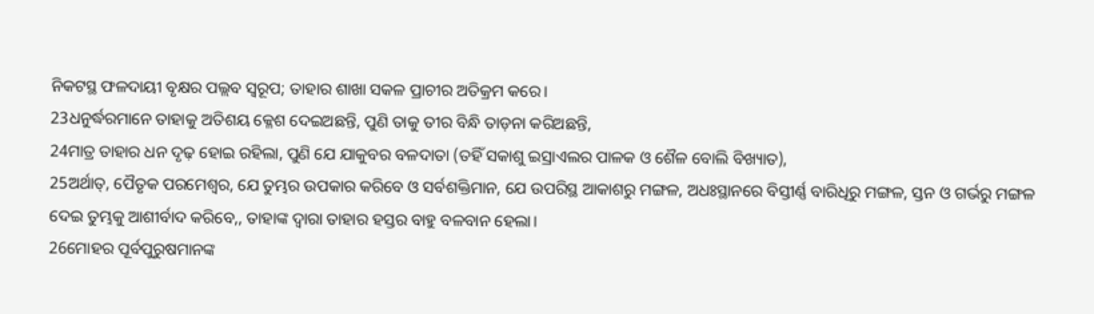ନିକଟସ୍ଥ ଫଳଦାୟୀ ବୃକ୍ଷର ପଲ୍ଲବ ସ୍ଵରୂପ; ତାହାର ଶାଖା ସକଳ ପ୍ରାଚୀର ଅତିକ୍ରମ କରେ।
23ଧନୁର୍ଦ୍ଧରମାନେ ତାହାକୁ ଅତିଶୟ କ୍ଳେଶ ଦେଇଅଛନ୍ତି, ପୁଣି ତାକୁ ତୀର ବିନ୍ଧି ତାଡ଼ନା କରିଅଛନ୍ତି,
24ମାତ୍ର ତାହାର ଧନ ଦୃଢ଼ ହୋଇ ରହିଲା, ପୁଣି ଯେ ଯାକୁବର ବଳଦାତା (ତହିଁ ସକାଶୁ ଇସ୍ରାଏଲର ପାଳକ ଓ ଶୈଳ ବୋଲି ବିଖ୍ୟାତ),
25ଅର୍ଥାତ୍, ପୈତୃକ ପରମେଶ୍ଵର, ଯେ ତୁମ୍ଭର ଉପକାର କରିବେ ଓ ସର୍ବଶକ୍ତିମାନ, ଯେ ଉପରିସ୍ଥ ଆକାଶରୁ ମଙ୍ଗଳ, ଅଧଃସ୍ଥାନରେ ବିସ୍ତୀର୍ଣ୍ଣ ବାରିଧିରୁ ମଙ୍ଗଳ, ସ୍ତନ ଓ ଗର୍ଭରୁ ମଙ୍ଗଳ ଦେଇ ତୁମ୍ଭକୁ ଆଶୀର୍ବାଦ କରିବେ,, ତାହାଙ୍କ ଦ୍ଵାରା ତାହାର ହସ୍ତର ବାହୁ ବଳବାନ ହେଲା।
26ମୋହର ପୂର୍ବପୁରୁଷମାନଙ୍କ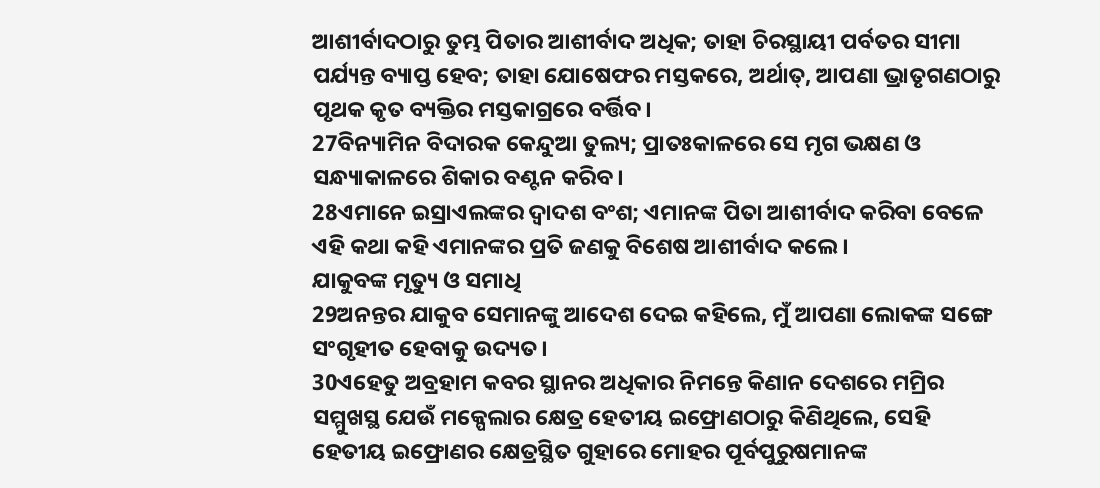ଆଶୀର୍ବାଦଠାରୁ ତୁମ୍ଭ ପିତାର ଆଶୀର୍ବାଦ ଅଧିକ; ତାହା ଚିରସ୍ଥାୟୀ ପର୍ବତର ସୀମା ପର୍ଯ୍ୟନ୍ତ ବ୍ୟାପ୍ତ ହେବ; ତାହା ଯୋଷେଫର ମସ୍ତକରେ, ଅର୍ଥାତ୍, ଆପଣା ଭ୍ରାତୃଗଣଠାରୁ ପୃଥକ କୃତ ବ୍ୟକ୍ତିର ମସ୍ତକାଗ୍ରରେ ବର୍ତ୍ତିବ।
27ବିନ୍ୟାମିନ ବିଦାରକ କେନ୍ଦୁଆ ତୁଲ୍ୟ; ପ୍ରାତଃକାଳରେ ସେ ମୃଗ ଭକ୍ଷଣ ଓ ସନ୍ଧ୍ୟାକାଳରେ ଶିକାର ବଣ୍ଟନ କରିବ।
28ଏମାନେ ଇସ୍ରାଏଲଙ୍କର ଦ୍ଵାଦଶ ବଂଶ; ଏମାନଙ୍କ ପିତା ଆଶୀର୍ବାଦ କରିବା ବେଳେ ଏହି କଥା କହି ଏମାନଙ୍କର ପ୍ରତି ଜଣକୁ ବିଶେଷ ଆଶୀର୍ବାଦ କଲେ।
ଯାକୁବଙ୍କ ମୃତ୍ୟୁ ଓ ସମାଧି
29ଅନନ୍ତର ଯାକୁବ ସେମାନଙ୍କୁ ଆଦେଶ ଦେଇ କହିଲେ, ମୁଁ ଆପଣା ଲୋକଙ୍କ ସଙ୍ଗେ ସଂଗୃହୀତ ହେବାକୁ ଉଦ୍ୟତ।
30ଏହେତୁ ଅବ୍ରହାମ କବର ସ୍ଥାନର ଅଧିକାର ନିମନ୍ତେ କିଣାନ ଦେଶରେ ମମ୍ରିର ସମ୍ମୁଖସ୍ଥ ଯେଉଁ ମକ୍ପେଲାର କ୍ଷେତ୍ର ହେତୀୟ ଇଫ୍ରୋଣଠାରୁ କିଣିଥିଲେ, ସେହି ହେତୀୟ ଇଫ୍ରୋଣର କ୍ଷେତ୍ରସ୍ଥିତ ଗୁହାରେ ମୋହର ପୂର୍ବପୁରୁଷମାନଙ୍କ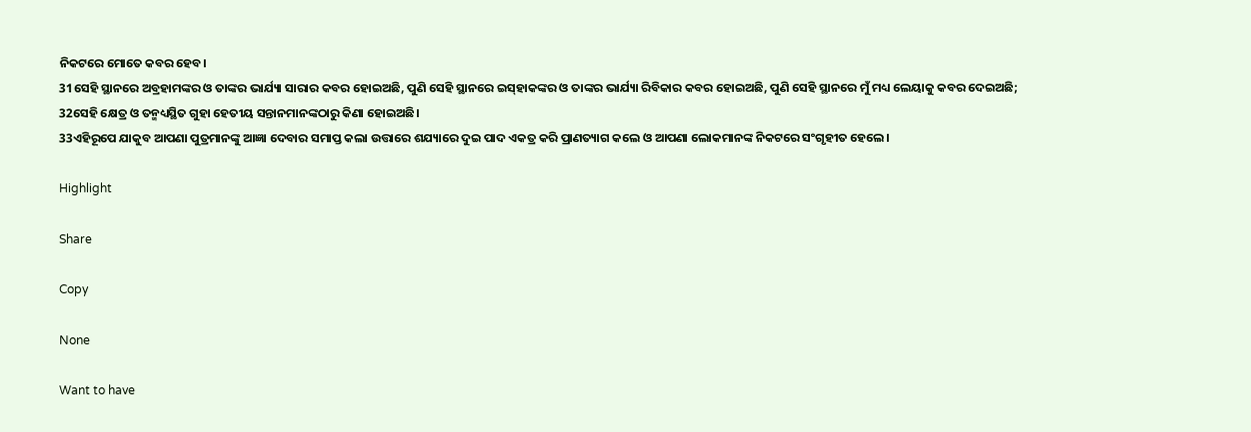ନିକଟରେ ମୋତେ କବର ହେବ।
31ସେହି ସ୍ଥାନରେ ଅବ୍ରହାମଙ୍କର ଓ ତାଙ୍କର ଭାର୍ଯ୍ୟା ସାରାର କବର ହୋଇଅଛି, ପୁଣି ସେହି ସ୍ଥାନରେ ଇସ୍‍ହାକଙ୍କର ଓ ତାଙ୍କର ଭାର୍ଯ୍ୟା ରିବିକାର କବର ହୋଇଅଛି, ପୁଣି ସେହି ସ୍ଥାନରେ ମୁଁ ମଧ୍ୟ ଲେୟାକୁ କବର ଦେଇଅଛି;
32ସେହି କ୍ଷେତ୍ର ଓ ତନ୍ମଧ୍ୟସ୍ଥିତ ଗୁହା ହେତୀୟ ସନ୍ତାନମାନଙ୍କଠାରୁ କିଣା ହୋଇଅଛି।
33ଏହିରୂପେ ଯାକୁବ ଆପଣା ପୁତ୍ରମାନଙ୍କୁ ଆଜ୍ଞା ଦେବାର ସମାପ୍ତ କଲା ଉତ୍ତାରେ ଶଯ୍ୟାରେ ଦୁଇ ପାଦ ଏକତ୍ର କରି ପ୍ରାଣତ୍ୟାଗ କଲେ ଓ ଆପଣା ଲୋକମାନଙ୍କ ନିକଟରେ ସଂଗୃହୀତ ହେଲେ।

Highlight

Share

Copy

None

Want to have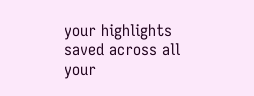your highlights saved across all your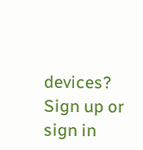devices? Sign up or sign in